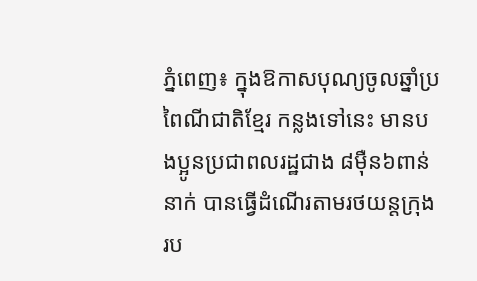ភ្នំពេញ៖ ក្នុងឱកាសបុណ្យចូលឆ្នាំប្រពៃណីជាតិខ្មែរ កន្លងទៅនេះ មានបងប្អូនប្រជាពលរដ្ឋជាង ៨ម៉ឺន៦ពាន់នាក់ បានធ្វើដំណើរតាមរថយន្តក្រុង រប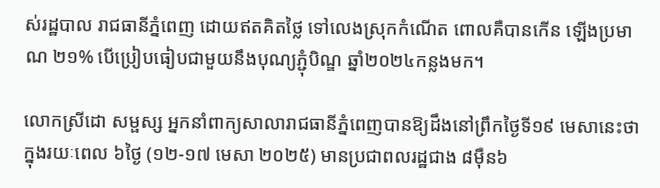ស់រដ្ឋបាល រាជធានីភ្នំពេញ ដោយឥតគិតថ្លៃ ទៅលេងស្រុកកំណើត ពោលគឺបានកើន ឡើងប្រមាណ ២១% បើប្រៀបធៀបជាមួយនឹងបុណ្យភ្ជុំបិណ្ឌ ឆ្នាំ២០២៤កន្លងមក។

លោកស្រីដោ សម្ផស្ស អ្នកនាំពាក្យសាលារាជធានីភ្នំពេញបានឱ្យដឹងនៅព្រឹកថ្ងៃទី១៩ មេសានេះថា ក្នុងរយៈពេល ៦ថ្ងៃ (១២-១៧ មេសា ២០២៥) មានប្រជាពលរដ្ឋជាង ៨ម៉ឺន៦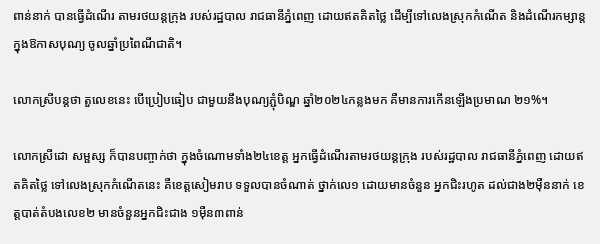ពាន់នាក់ បានធ្វើដំណើរ តាមរថយន្តក្រុង របស់រដ្ឋបាល រាជធានីភ្នំពេញ ដោយឥតគិតថ្លៃ ដើម្បីទៅលេងស្រុកកំណើត និងដំណើរកម្សាន្ត ក្នុងឱកាសបុណ្យ ចូលឆ្នាំប្រពៃណីជាតិ។

លោកស្រីបន្តថា តួលេខនេះ បើប្រៀបធៀប ជាមួយនឹងបុណ្យភ្ជុំបិណ្ឌ ឆ្នាំ២០២៤កន្លងមក គឺមានការកើនឡើងប្រមាណ ២១%។

លោកស្រីដោ សម្ផស្ស ក៏បានបញ្ចាក់ថា ក្នុងចំណោមទាំង២៤ខេត្ត អ្នកធ្វើដំណើរតាមរថយន្តក្រុង របស់រដ្ឋបាល រាជធានីភ្នំពេញ ដោយឥតគិតថ្លៃ ទៅលេងស្រុកកំណើតនេះ គឺខេត្តសៀមរាប ទទួលបានចំណាត់ ថ្នាក់លេ១ ដោយមានចំនួន អ្នកជិះរហូត ដល់ជាង២ម៉ឺននាក់ ខេត្តបាត់តំបងលេខ២ មានចំនួនអ្នកជិះជាង ១ម៉ឺន៣ពាន់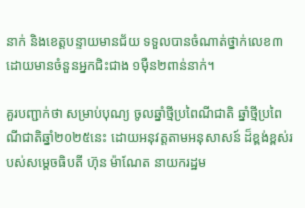នាក់ និងខេត្តបន្ទាយមានជ័យ ទទួលបានចំណាត់ថ្នាក់លេខ៣ ដោយមានចំនួនអ្នកជិះជាង ១ម៉ឺន២ពាន់នាក់។

គួរបញ្ជាក់ថា សម្រាប់បុណ្យ ចូលឆ្នាំថ្មីប្រពៃណីជាតិ ឆ្នាំថ្មីប្រពៃណីជាតិឆ្នាំ២០២៥នេះ ដោយអនុវត្តតាមអនុសាសន៍ ដ៏ខ្ពង់ខ្ពស់របស់សម្ដេចធិបតី ហ៊ុន ម៉ាណែត នាយករដ្ឋម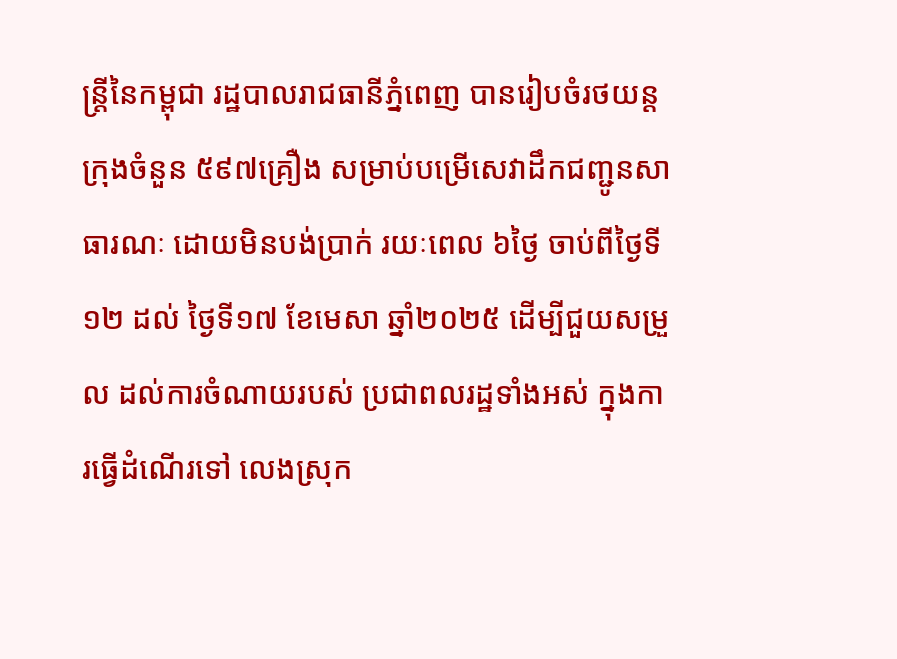ន្ត្រីនៃកម្ពុជា រដ្ឋបាលរាជធានីភ្នំពេញ បានរៀបចំរថយន្តក្រុងចំនួន ៥៩៧គ្រឿង សម្រាប់បម្រើសេវាដឹកជញ្ជូនសាធារណៈ ដោយមិនបង់ប្រាក់ រយៈពេល ៦ថ្ងៃ ចាប់ពីថ្ងៃទី១២ ដល់ ថ្ងៃទី១៧ ខែមេសា ឆ្នាំ២០២៥ ដើម្បីជួយសម្រួល ដល់ការចំណាយរបស់ ប្រជាពលរដ្ឋទាំងអស់ ក្នុងការធ្វើដំណើរទៅ លេងស្រុក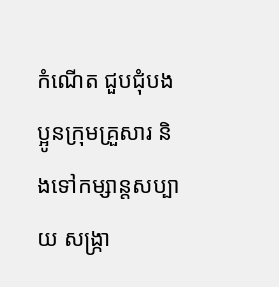កំណើត ជួបជុំបងប្អូនក្រុមគ្រួសារ និងទៅកម្សាន្តសប្បាយ សង្ក្រា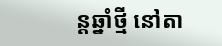ន្តឆ្នាំថ្មី នៅតា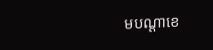មបណ្តាខេ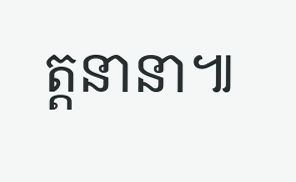ត្តនានា៕